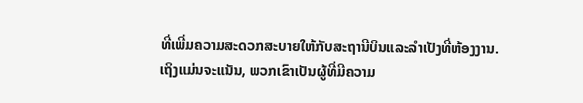ທີ່ເພີ່ມຄວາມສະດວກສະບາຍໃຫ້ກັບສະຖານີບິນແລະລຳເປັງທີ່ຫ້ອງງານ. ເຖິງແມ່ນຈະແນັນ, ພວກເຂົາເປັນຜູ້ທີ່ມີຄວາມ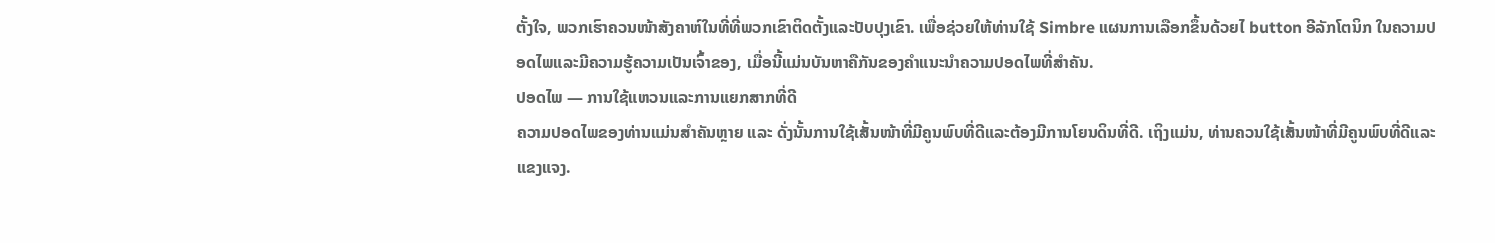ຕັ້ງໃຈ, ພວກເຮົາຄວນໜ້າສັງຄາຫ໌ໃນທີ່ທີ່ພວກເຂົາຕິດຕັ້ງແລະປັບປຸງເຂົາ. ເພື່ອຊ່ວຍໃຫ້ທ່ານໃຊ້ Simbre ແຜນການເລືອກຂຶ້ນດ້ວຍໄ button ອີລັກໂຕນິກ ໃນຄວາມປອດໄພແລະມີຄວາມຮູ້ຄວາມເປັນເຈົ້າຂອງ, ເມື່ອນີ້ແມ່ນບັນຫາຄືກັນຂອງຄຳແນະນຳຄວາມປອດໄພທີ່ສຳຄັນ.
ປອດໄພ — ການໃຊ້ແຫວນແລະການແຍກສາກທີ່ດີ
ຄວາມປອດໄພຂອງທ່ານແມ່ນສຳຄັນຫຼາຍ ແລະ ດັ່ງນັ້ນການໃຊ້ເສັ້ນໜ້າທີ່ມີຄູນພົບທີ່ດີແລະຕ້ອງມີການໂຍນດິນທີ່ດີ. ເຖິງແມ່ນ, ທ່ານຄວນໃຊ້ເສັ້ນໜ້າທີ່ມີຄູນພົບທີ່ດີແລະແຂງແຈງ.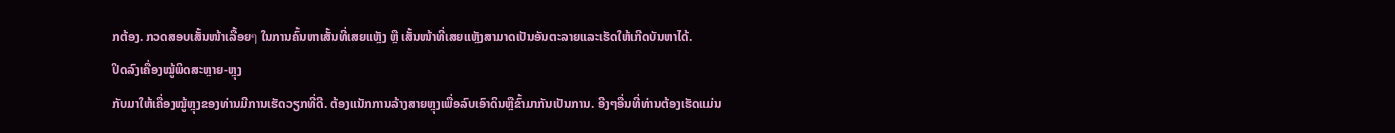ກຕ້ອງ. ກວດສອບເສັ້ນໜ້າເລື້ອຍๆ ໃນການຄົ້ນຫາເສັ້ນທີ່ເສຍແຫຼັງ ຫຼື ເສັ້ນໜ້າທີ່ເສຍແຫຼັງສາມາດເປັນອັນຕະລາຍແລະເຮັດໃຫ້ເກີດບັນຫາໄດ້.
ປິດລົງເຄື່ອງໝູ້ພິດສະຫຼາຍ-ຫຼຸງ
ກັບມາໃຫ້ເຄື່ອງໝູ້ຫຼຸງຂອງທ່ານມີການເຮັດວຽກທີ່ດີ. ຕ້ອງແນັກການລ້າງສາຍຫຼຸງເພື່ອລົບເອົາດິນຫຼືຂົ້າມາກັນເປັນການ. ອີງໆອື່ນທີ່ທ່ານຕ້ອງເຮັດແມ່ນ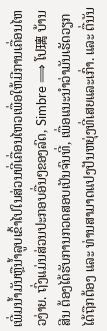ເພີ່ມນ້ຳມັນຫຼືນ້ຳລູບເຂົ້າໄປໃນສ່ວນທີ່ເຄື່ອນໄຫວເພື່ອໃຫ້ມີການເຄື່ອນໄຫວງ່າຍ. ຖົ່ງແມ່ນສ່ວນປະກອບອື່ນໆຂອງລົດ, Simbre ⟹ ໂປ璃 ບ້ານ ສີນ ຕ້ອງໄດ້ຮັບການກວດສອບເປັນຈົນທີ່, ເພື່ອແນະນຳວ່າມັນເຮັດວຽກໄດ້ຖືກຕ້ອງ ແລະ ທ່ານສາມາດແປງປັນຫຍຸ່ງທີ່ເສຍແລະເກົ່າ. ແລະ ຕື່ນັນ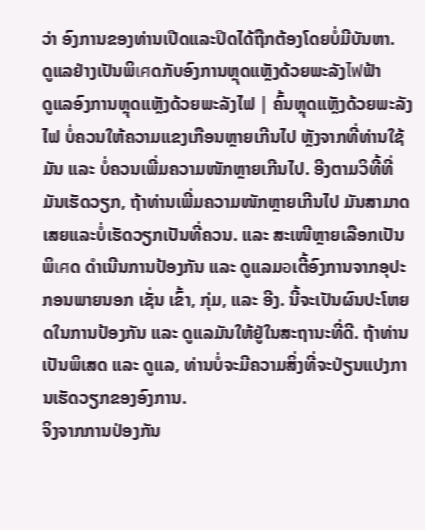ວ່າ ອົງການຂອງທ່ານເປີດແລະປິດໄດ້ຖືກຕ້ອງໂດຍບໍ່ມີບັນຫາ.
ດູແລຢ່າງເປັນພິเศດກັບອົງການຫຼຸດແຫຼັງດ້ວຍພະລັງไฟຟ້າ
ດູແລອົງການຫຼຸດແຫຼັງດ້ວຍພະລັງໄຟ | ຄົ້ນຫຼຸດແຫຼັງດ້ວຍພະລັງໄຟ ບໍ່ຄວນໃຫ້ຄວາມແຂງເກືອນຫຼາຍເກີນໄປ ຫຼັງຈາກທີ່ທ່ານໃຊ້ມັນ ແລະ ບໍ່ຄວນເພີ່ມຄວາມໜັກຫຼາຍເກີນໄປ. ອີງຕາມວິທີ້ທີ່ມັນເຮັດວຽກ, ຖ້າທ່ານເພີ່ມຄວາມໜັກຫຼາຍເກີນໄປ ມັນສາມາດເສຍແລະບໍ່ເຮັດວຽກເປັນທີ່ຄວນ. ແລະ ສະເໜີຫຼາຍເລືອກເປັນພິเศດ ດຳເນີນການປ້ອງກັນ ແລະ ດູແລມอເຕີ້ອົງການຈາກອຸປະກອນພາຍນອກ ເຊັ່ນ ເຂົ້າ, ກຸ່ມ, ແລະ ອີງ. ນີ້ຈະເປັນຜົນປະໂຫຍດໃນການປ້ອງກັນ ແລະ ດູແລມັນໃຫ້ຢູ່ໃນສະຖານະທີ່ດີ. ຖ້າທ່ານເປັນພິເສດ ແລະ ດູແລ, ທ່ານບໍ່ຈະມີຄວາມສິ່ງທີ່ຈະປ່ຽນແປງການເຮັດວຽກຂອງອົງການ.
ຈິງຈາກການປ່ອງກັນ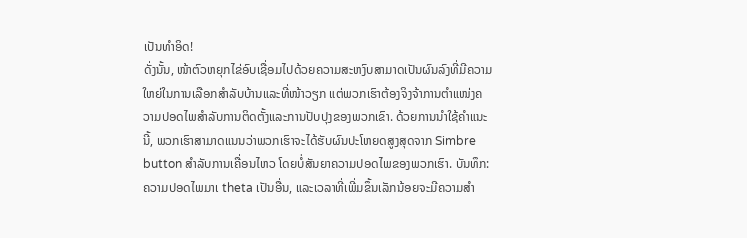ເປັນທຳອິດ!
ດັ່ງນັ້ນ, ໜ້າຕົວຫຍຸກໄຂ່ອົບເຊື່ອມໄປດ້ວຍຄວາມສະຫງົບສາມາດເປັນຜົນລົງທີ່ມີຄວາມໃຫຍ່ໃນການເລືອກສຳລັບບ້ານແລະທີ່ໜ້າວຽກ ແຕ່ພວກເຮົາຕ້ອງຈິງຈ້າການຕຳແໜ່ງຄວາມປອດໄພສຳລັບການຕິດຕັ້ງແລະການປັບປຸງຂອງພວກເຂົາ. ດ້ວຍການນຳໃຊ້ຄຳແນະນີ້, ພວກເຮົາສາມາດແນນວ່າພວກເຮົາຈະໄດ້ຮັບຜົນປະໂຫຍດສູງສຸດຈາກ Simbre button ສຳລັບການເຄື່ອນໄຫວ ໂດຍບໍ່ສັນຍາຄວາມປອດໄພຂອງພວກເຮົາ. ບັນທຶກ: ຄວາມປອດໄພມາເ theta ເປັນອື່ນ, ແລະເວລາທີ່ເພີ່ມຂຶ້ນເລັກນ້ອຍຈະມີຄວາມສຳ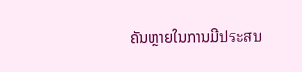ຄັນຫຼາຍໃນການມີประสบ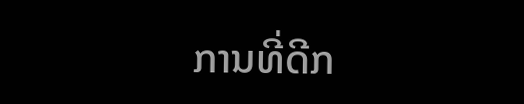ການທີ່ດີກ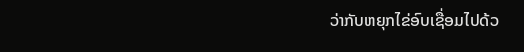ວ່າກັບຫຍຸກໄຂ່ອົບເຊື່ອມໄປດ້ວ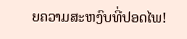ຍຄວາມສະຫງົບທີ່ປອດໄພ!